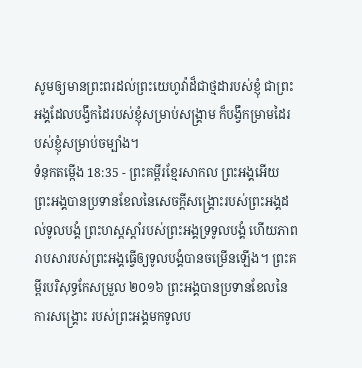សូមឲ្យមានព្រះពរដល់ព្រះយេហូវ៉ាដ៏ជាថ្មដារបស់ខ្ញុំ ជាព្រះអង្គដែលបង្វឹកដៃរបស់ខ្ញុំសម្រាប់សង្គ្រាម ក៏បង្វឹកម្រាមដៃរបស់ខ្ញុំសម្រាប់ចម្បាំង។
ទំនុកតម្កើង 18:35 - ព្រះគម្ពីរខ្មែរសាកល ព្រះអង្គអើយ ព្រះអង្គបានប្រទានខែលនៃសេចក្ដីសង្គ្រោះរបស់ព្រះអង្គដល់ទូលបង្គំ ព្រះហស្តស្ដាំរបស់ព្រះអង្គទ្រទូលបង្គំ ហើយភាពរាបសារបស់ព្រះអង្គធ្វើឲ្យទូលបង្គំបានចម្រើនឡើង។ ព្រះគម្ពីរបរិសុទ្ធកែសម្រួល ២០១៦ ព្រះអង្គបានប្រទានខែលនៃការសង្គ្រោះ របស់ព្រះអង្គមកទូលប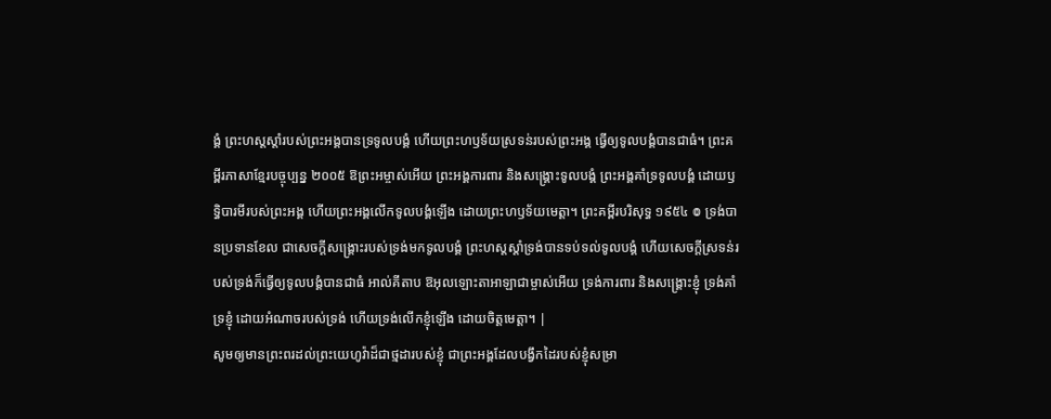ង្គំ ព្រះហស្តស្តាំរបស់ព្រះអង្គបានទ្រទូលបង្គំ ហើយព្រះហឫទ័យស្រទន់របស់ព្រះអង្គ ធ្វើឲ្យទូលបង្គំបានជាធំ។ ព្រះគម្ពីរភាសាខ្មែរបច្ចុប្បន្ន ២០០៥ ឱព្រះអម្ចាស់អើយ ព្រះអង្គការពារ និងសង្គ្រោះទូលបង្គំ ព្រះអង្គគាំទ្រទូលបង្គំ ដោយឫទ្ធិបារមីរបស់ព្រះអង្គ ហើយព្រះអង្គលើកទូលបង្គំឡើង ដោយព្រះហឫទ័យមេត្តា។ ព្រះគម្ពីរបរិសុទ្ធ ១៩៥៤ ៙ ទ្រង់បានប្រទានខែល ជាសេចក្ដីសង្គ្រោះរបស់ទ្រង់មកទូលបង្គំ ព្រះហស្តស្តាំទ្រង់បានទប់ទល់ទូលបង្គំ ហើយសេចក្ដីស្រទន់របស់ទ្រង់ក៏ធ្វើឲ្យទូលបង្គំបានជាធំ អាល់គីតាប ឱអុលឡោះតាអាឡាជាម្ចាស់អើយ ទ្រង់ការពារ និងសង្គ្រោះខ្ញុំ ទ្រង់គាំទ្រខ្ញុំ ដោយអំណាចរបស់ទ្រង់ ហើយទ្រង់លើកខ្ញុំឡើង ដោយចិត្តមេត្តា។ |
សូមឲ្យមានព្រះពរដល់ព្រះយេហូវ៉ាដ៏ជាថ្មដារបស់ខ្ញុំ ជាព្រះអង្គដែលបង្វឹកដៃរបស់ខ្ញុំសម្រា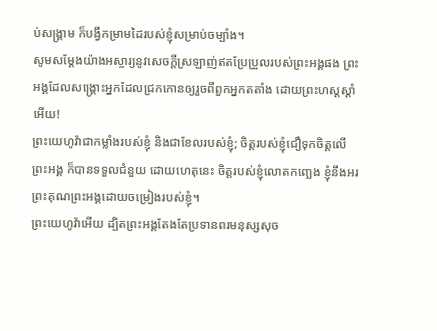ប់សង្គ្រាម ក៏បង្វឹកម្រាមដៃរបស់ខ្ញុំសម្រាប់ចម្បាំង។
សូមសម្ដែងយ៉ាងអស្ចារ្យនូវសេចក្ដីស្រឡាញ់ឥតប្រែប្រួលរបស់ព្រះអង្គផង ព្រះអង្គដែលសង្គ្រោះអ្នកដែលជ្រកកោនឲ្យរួចពីពួកអ្នកតតាំង ដោយព្រះហស្តស្ដាំអើយ!
ព្រះយេហូវ៉ាជាកម្លាំងរបស់ខ្ញុំ និងជាខែលរបស់ខ្ញុំ; ចិត្តរបស់ខ្ញុំជឿទុកចិត្តលើព្រះអង្គ ក៏បានទទួលជំនួយ ដោយហេតុនេះ ចិត្តរបស់ខ្ញុំលោតកញ្ឆេង ខ្ញុំនឹងអរព្រះគុណព្រះអង្គដោយចម្រៀងរបស់ខ្ញុំ។
ព្រះយេហូវ៉ាអើយ ដ្បិតព្រះអង្គតែងតែប្រទានពរមនុស្សសុច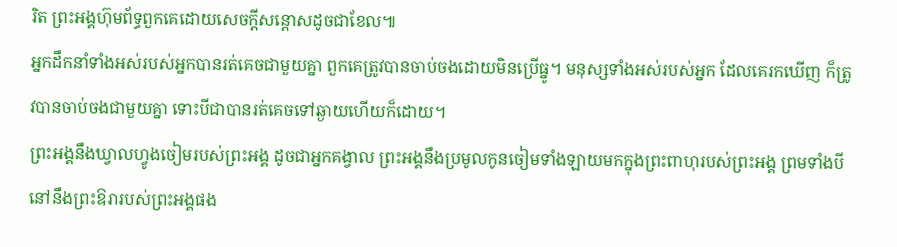រិត ព្រះអង្គហ៊ុមព័ទ្ធពួកគេដោយសេចក្ដីសន្ដោសដូចជាខែល៕
អ្នកដឹកនាំទាំងអស់របស់អ្នកបានរត់គេចជាមួយគ្នា ពួកគេត្រូវបានចាប់ចងដោយមិនប្រើធ្នូ។ មនុស្សទាំងអស់របស់អ្នក ដែលគេរកឃើញ ក៏ត្រូវបានចាប់ចងជាមួយគ្នា ទោះបីជាបានរត់គេចទៅឆ្ងាយហើយក៏ដោយ។
ព្រះអង្គនឹងឃ្វាលហ្វូងចៀមរបស់ព្រះអង្គ ដូចជាអ្នកគង្វាល ព្រះអង្គនឹងប្រមូលកូនចៀមទាំងឡាយមកក្នុងព្រះពាហុរបស់ព្រះអង្គ ព្រមទាំងបីនៅនឹងព្រះឱរារបស់ព្រះអង្គផង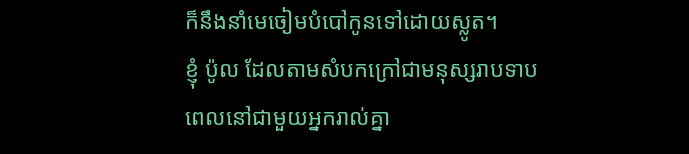ក៏នឹងនាំមេចៀមបំបៅកូនទៅដោយស្លូត។
ខ្ញុំ ប៉ូល ដែលតាមសំបកក្រៅជាមនុស្សរាបទាបពេលនៅជាមួយអ្នករាល់គ្នា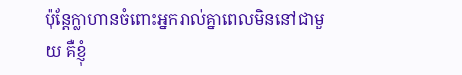ប៉ុន្តែក្លាហានចំពោះអ្នករាល់គ្នាពេលមិននៅជាមួយ គឺខ្ញុំ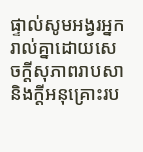ផ្ទាល់សូមអង្វរអ្នករាល់គ្នាដោយសេចក្ដីសុភាពរាបសា និងក្ដីអនុគ្រោះរប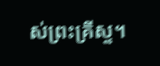ស់ព្រះគ្រីស្ទ។